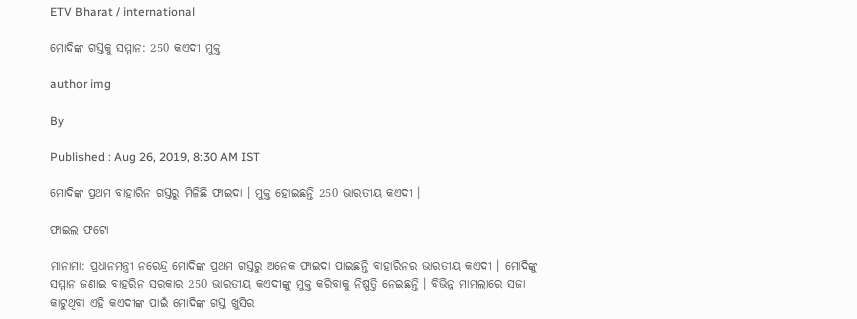ETV Bharat / international

ମୋଦିଙ୍କ ଗସ୍ତକୁ ସମ୍ମାନ: 250 କଏଦୀ ମୁକ୍ତ

author img

By

Published : Aug 26, 2019, 8:30 AM IST

ମୋଦିଙ୍କ ପ୍ରଥମ ବାହାରିନ ଗସ୍ତରୁ ମିଳିଛି ଫାଇଦା । ମୁକ୍ତ ହୋଇଛନ୍ତି 250 ଭାରତୀୟ କଏଦୀ ।

ଫାଇଲ ଫଟୋ

ମାନାମା: ପ୍ରଧାନମନ୍ତ୍ରୀ ନରେନ୍ଦ୍ର ମୋଦିଙ୍କ ପ୍ରଥମ ଗସ୍ତରୁ ଅନେକ ଫାଇଦା ପାଇଛନ୍ତି ବାହାରିନର ଭାରତୀୟ କଏଦୀ । ମୋଦିଙ୍କୁ ସମ୍ମାନ ଜଣାଇ ବାହରିନ ସରକାର 250 ଭାରତୀୟ କଏଦୀଙ୍କୁ ମୁକ୍ତ କରିବାକୁ ନିଷ୍ପତ୍ତି ନେଇଛନ୍ତି । ବିଭିନ୍ନ ମାମଲାରେ ସଜା କାଟୁଥିବା ଏହି କଏଦୀଙ୍କ ପାଇଁ ମୋଦିଙ୍କ ଗସ୍ତ ଖୁସିର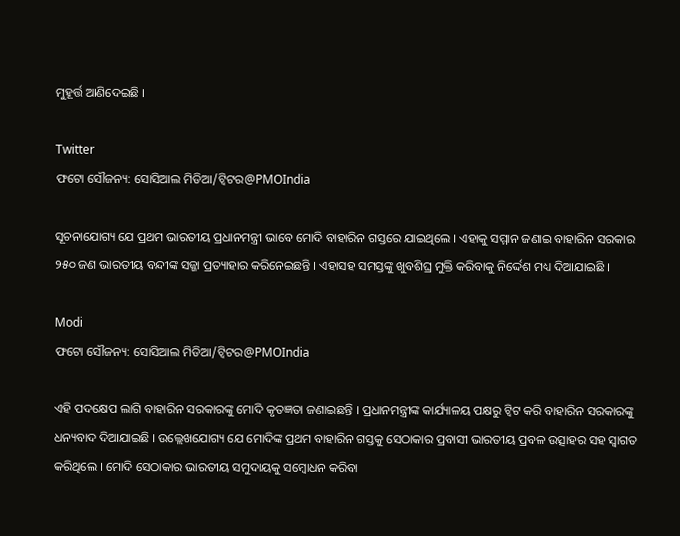ମୁହୂର୍ତ୍ତ ଆଣିଦେଇଛି ।

Twitter
ଫଟୋ ସୌଜନ୍ୟ: ସୋସିଆଲ ମିଡିଆ/ଟ୍ବିଟର@PMOIndia

ସୂଚନାଯୋଗ୍ୟ ଯେ ପ୍ରଥମ ଭାରତୀୟ ପ୍ରଧାନମନ୍ତ୍ରୀ ଭାବେ ମୋଦି ବାହାରିନ ଗସ୍ତରେ ଯାଇଥିଲେ । ଏହାକୁ ସମ୍ମାନ ଜଣାଇ ବାହାରିନ ସରକାର ୨୫୦ ଜଣ ଭାରତୀୟ ବନ୍ଦୀଙ୍କ ସଜ୍ଜା ପ୍ରତ୍ୟାହାର କରିନେଇଛନ୍ତି । ଏହାସହ ସମସ୍ତଙ୍କୁ ଖୁବଶିଘ୍ର ମୁକ୍ତି କରିବାକୁ ନିର୍ଦ୍ଦେଶ ମଧ୍ୟ ଦିଆଯାଇଛି ।

Modi
ଫଟୋ ସୌଜନ୍ୟ: ସୋସିଆଲ ମିଡିଆ/ଟ୍ବିଟର@PMOIndia

ଏହି ପଦକ୍ଷେପ ଲାଗି ବାହାରିନ ସରକାରଙ୍କୁ ମୋଦି କୃତଜ୍ଞତା ଜଣାଇଛନ୍ତି । ପ୍ରଧାନମନ୍ତ୍ରୀଙ୍କ କାର୍ଯ୍ୟାଳୟ ପକ୍ଷରୁ ଟ୍ବିଟ କରି ବାହାରିନ ସରକାରଙ୍କୁ ଧନ୍ୟବାଦ ଦିଆଯାଇଛି । ଉଲ୍ଲେଖଯୋଗ୍ୟ ଯେ ମୋଦିଙ୍କ ପ୍ରଥମ ବାହାରିନ ଗସ୍ତକୁ ସେଠାକାର ପ୍ରବାସୀ ଭାରତୀୟ ପ୍ରବଳ ଉତ୍ସାହର ସହ ସ୍ବାଗତ କରିଥିଲେ । ମୋଦି ସେଠାକାର ଭାରତୀୟ ସମୁଦାୟକୁ ସମ୍ବୋଧନ କରିବା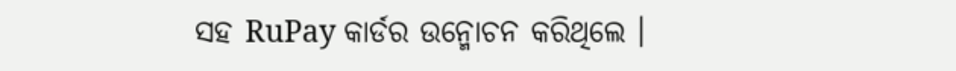ସହ RuPay କାର୍ଡର ଉନ୍ମୋଚନ କରିଥିଲେ ।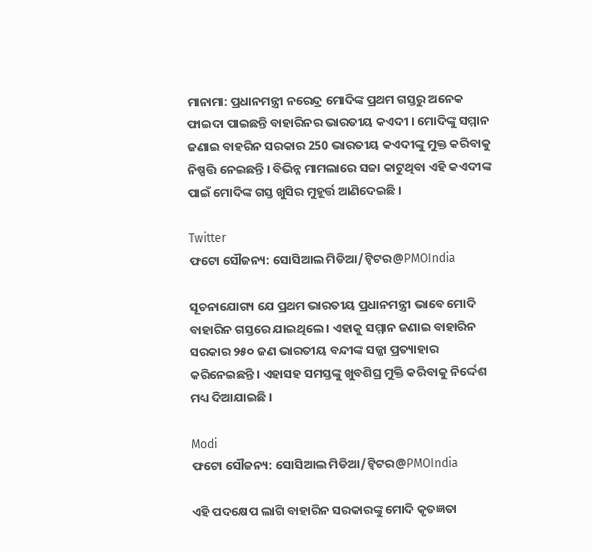ମାନାମା: ପ୍ରଧାନମନ୍ତ୍ରୀ ନରେନ୍ଦ୍ର ମୋଦିଙ୍କ ପ୍ରଥମ ଗସ୍ତରୁ ଅନେକ ଫାଇଦା ପାଇଛନ୍ତି ବାହାରିନର ଭାରତୀୟ କଏଦୀ । ମୋଦିଙ୍କୁ ସମ୍ମାନ ଜଣାଇ ବାହରିନ ସରକାର 250 ଭାରତୀୟ କଏଦୀଙ୍କୁ ମୁକ୍ତ କରିବାକୁ ନିଷ୍ପତ୍ତି ନେଇଛନ୍ତି । ବିଭିନ୍ନ ମାମଲାରେ ସଜା କାଟୁଥିବା ଏହି କଏଦୀଙ୍କ ପାଇଁ ମୋଦିଙ୍କ ଗସ୍ତ ଖୁସିର ମୁହୂର୍ତ୍ତ ଆଣିଦେଇଛି ।

Twitter
ଫଟୋ ସୌଜନ୍ୟ: ସୋସିଆଲ ମିଡିଆ/ଟ୍ବିଟର@PMOIndia

ସୂଚନାଯୋଗ୍ୟ ଯେ ପ୍ରଥମ ଭାରତୀୟ ପ୍ରଧାନମନ୍ତ୍ରୀ ଭାବେ ମୋଦି ବାହାରିନ ଗସ୍ତରେ ଯାଇଥିଲେ । ଏହାକୁ ସମ୍ମାନ ଜଣାଇ ବାହାରିନ ସରକାର ୨୫୦ ଜଣ ଭାରତୀୟ ବନ୍ଦୀଙ୍କ ସଜ୍ଜା ପ୍ରତ୍ୟାହାର କରିନେଇଛନ୍ତି । ଏହାସହ ସମସ୍ତଙ୍କୁ ଖୁବଶିଘ୍ର ମୁକ୍ତି କରିବାକୁ ନିର୍ଦ୍ଦେଶ ମଧ୍ୟ ଦିଆଯାଇଛି ।

Modi
ଫଟୋ ସୌଜନ୍ୟ: ସୋସିଆଲ ମିଡିଆ/ଟ୍ବିଟର@PMOIndia

ଏହି ପଦକ୍ଷେପ ଲାଗି ବାହାରିନ ସରକାରଙ୍କୁ ମୋଦି କୃତଜ୍ଞତା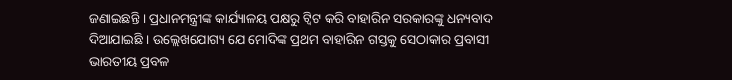ଜଣାଇଛନ୍ତି । ପ୍ରଧାନମନ୍ତ୍ରୀଙ୍କ କାର୍ଯ୍ୟାଳୟ ପକ୍ଷରୁ ଟ୍ବିଟ କରି ବାହାରିନ ସରକାରଙ୍କୁ ଧନ୍ୟବାଦ ଦିଆଯାଇଛି । ଉଲ୍ଲେଖଯୋଗ୍ୟ ଯେ ମୋଦିଙ୍କ ପ୍ରଥମ ବାହାରିନ ଗସ୍ତକୁ ସେଠାକାର ପ୍ରବାସୀ ଭାରତୀୟ ପ୍ରବଳ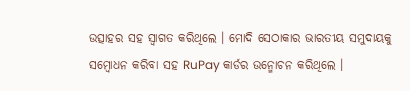ଉତ୍ସାହର ସହ ସ୍ବାଗତ କରିଥିଲେ । ମୋଦି ସେଠାକାର ଭାରତୀୟ ସମୁଦାୟକୁ ସମ୍ବୋଧନ କରିବା ସହ RuPay କାର୍ଡର ଉନ୍ମୋଚନ କରିଥିଲେ ।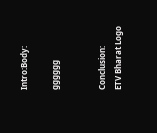Intro:Body:

gggggg


Conclusion:
ETV Bharat Logo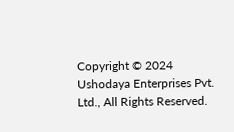Copyright © 2024 Ushodaya Enterprises Pvt. Ltd., All Rights Reserved.